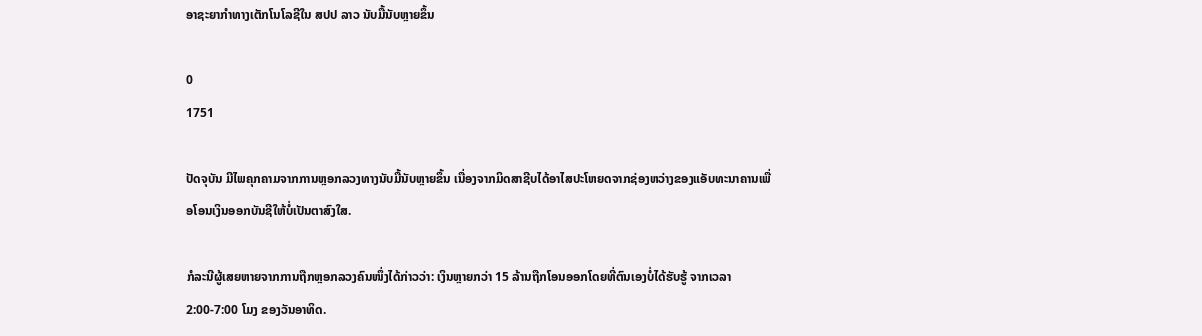ອາຊະຍາກຳທາງເຕັກໂນໂລຊີໃນ ສປປ ລາວ ນັບມື້ນັບຫຼາຍຂຶ້ນ

0
1751

ປັດຈຸບັນ ມີໄພຄຸກຄາມຈາກການຫຼອກລວງທາງນັບມື້ນັບຫຼາຍຂຶ້ນ ເນື່ອງຈາກມິດສາຊີບໄດ້ອາໄສປະໂຫຍດຈາກຊ່ອງຫວ່າງຂອງແອັບທະນາຄານເພື່ອໂອນເງິນອອກບັນຊີໃຫ້ບໍ່ເປັນຕາສົງໃສ.

ກໍລະນີຜູ້ເສຍຫາຍຈາກການຖືກຫຼອກລວງຄົນໜຶ່ງໄດ້ກ່າວວ່າ: ເງິນຫຼາຍກວ່າ 15 ລ້ານຖືກໂອນອອກໂດຍທີ່ຕົນເອງບໍ່ໄດ້ຮັບຮູ້ ຈາກເວລາ 2:00-7:00 ໂມງ ຂອງວັນອາທິດ.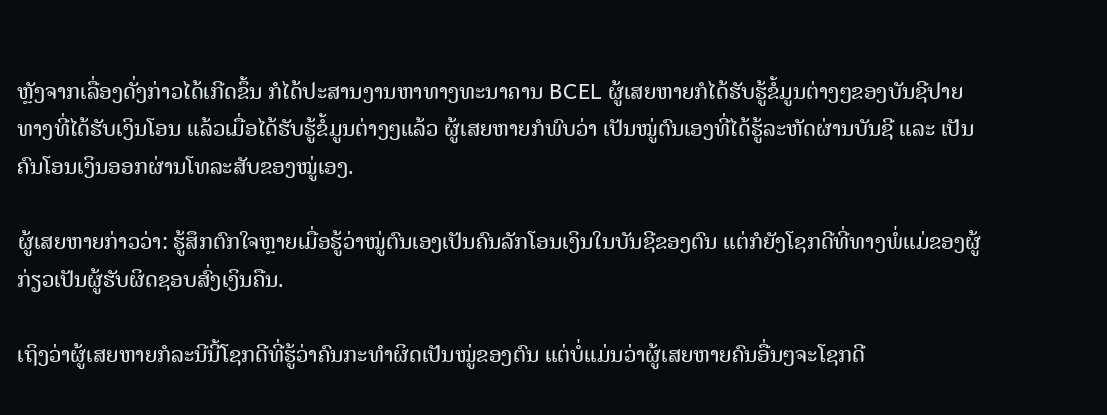ຫຼັງຈາກເລື່ອງດັ່ງກ່າວໄດ້ເກີດຂຶ້ນ ກໍໄດ້ປະສານງານຫາທາງທະນາຄານ BCEL ຜູ້ເສຍຫາຍກໍໄດ້ຮັບຮູ້ຂໍ້ມູນຕ່າງໆຂອງບັນຊີປາຍທາງທີ່ໄດ້ຮັບເງິນໂອນ ແລ້ວເມື່ອໄດ້ຮັບຮູ້ຂໍ້ມູນຕ່າງໆແລ້ວ ຜູ້ເສຍຫາຍກໍພົບວ່າ ເປັນໝູ່ຕົນເອງທີ່ໄດ້ຮູ້ລະຫັດຜ່ານບັນຊີ ແລະ ເປັນຄົນໂອນເງິນອອກຜ່ານໂທລະສັບຂອງໝູ່ເອງ.

ຜູ້ເສຍຫາຍກ່າວວ່າ: ຮູ້ສຶກຕົກໃຈຫຼາຍເມື່ອຮູ້ວ່າໝູ່ຕົນເອງເປັນຄົນລັກໂອນເງິນໃນບັນຊີຂອງຕົນ ແຕ່ກໍຍັງໂຊກດີທີ່ທາງພໍ່ແມ່ຂອງຜູ້ກ່ຽວເປັນຜູ້ຮັບຜິດຊອບສົ່ງເງິນຄືນ.

ເຖິງວ່າຜູ້ເສຍຫາຍກໍລະນີນີ້ໂຊກດີທີ່ຮູ້ວ່າຄົນກະທຳຜິດເປັນໝູ່ຂອງຕົນ ແຕ່ບໍ່ແມ່ນວ່າຜູ້ເສຍຫາຍຄົນອື່ນໆຈະໂຊກດີ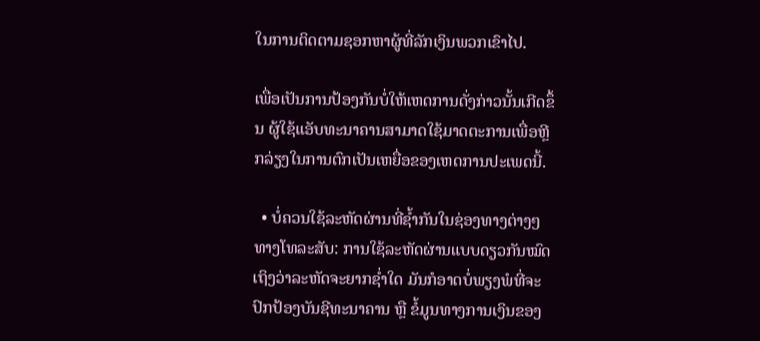ໃນການຕິດຕາມຊອກຫາຜູ້ທີ່ລັກເງິນພວກເຂົາໄປ.

ເພື່ອເປັນການປ້ອງກັນບໍ່ໃຫ້ເຫດການດັ່ງກ່າວນັ້ນເກີດຂຶ້ນ ຜູ້ໃຊ້ແອັບທະນາຄານສາມາດໃຊ້ມາດຕະການເພື່ອຫຼີກລ່ຽງໃນການຕົກເປັນເຫຍື່ອຂອງເຫດການປະເພດນີ້.

  • ບໍ່ຄວນໃຊ້ລະຫັດຜ່ານທີ່ຊ້ຳກັນໃນຊ່ອງທາງຕ່າງໆທາງໂທລະສັບ: ການໃຊ້ລະຫັດຜ່ານແບບດຽວກັນໝົດ ເຖິງວ່າລະຫັດຈະຍາກຊ່ຳໃດ ມັນກໍອາດບໍ່ພຽງພໍທີ່ຈະປົກປ້ອງບັນຊີທະນາຄານ ຫຼື ຂໍ້ມູນທາງການເງິນຂອງ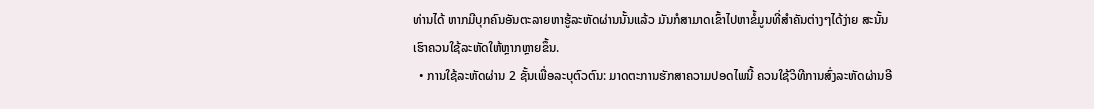ທ່ານໄດ້ ຫາກມີບຸກຄົນອັນຕະລາຍຫາຮູ້ລະຫັດຜ່ານນັ້ນແລ້ວ ມັນກໍສາມາດເຂົ້າໄປຫາຂໍ້ມູນທີ່ສຳຄັນຕ່າງໆໄດ້ງ່າຍ ສະນັ້ນ ເຮົາຄວນໃຊ້ລະຫັດໃຫ້ຫຼາກຫຼາຍຂຶ້ນ.
  • ການໃຊ້ລະຫັດຜ່ານ 2 ຊັ້ນເພື່ອລະບຸຕົວຕົນ: ມາດຕະການຮັກສາຄວາມປອດໄພນີ້ ຄວນໃຊ້ວິທີການສົ່ງລະຫັດຜ່ານອີ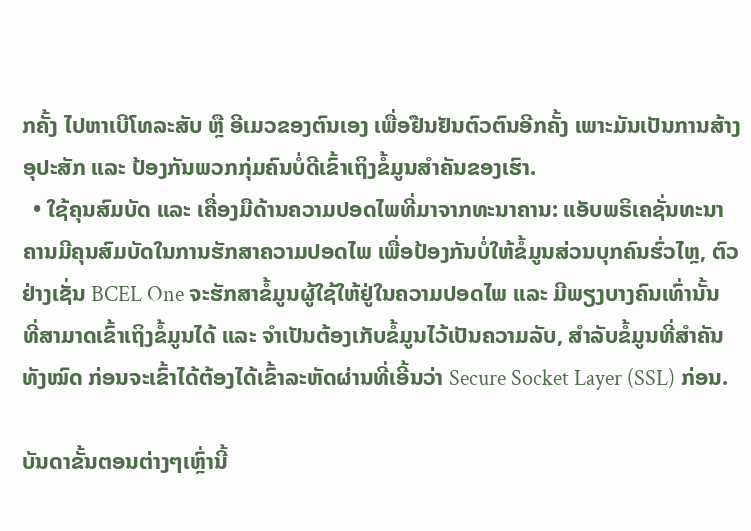ກຄັ້ງ ໄປຫາເບີໂທລະສັບ ຫຼື ອີເມວຂອງຕົນເອງ ເພື່ອຢືນຢັນຕົວຕົນອີກຄັ້ງ ເພາະມັນເປັນການສ້າງອຸປະສັກ ແລະ ປ້ອງກັນພວກກຸ່ມຄົນບໍ່ດີເຂົ້າເຖິງຂໍ້ມູນສຳຄັນຂອງເຮົາ.
  • ໃຊ້ຄຸນສົມບັດ ແລະ ເຄື່ອງມືດ້ານຄວາມປອດໄພທີ່ມາຈາກທະນາຄານ: ແອັບພຣິເຄຊັ່ນທະນາຄານມີຄຸນສົມບັດໃນການຮັກສາຄວາມປອດໄພ ເພື່ອປ້ອງກັນບໍ່ໃຫ້ຂໍ້ມູນສ່ວນບຸກຄົນຮົ່ວໄຫຼ, ຕົວຢ່າງເຊັ່ນ BCEL One ຈະຮັກສາຂໍ້ມູນຜູ້ໃຊ້ໃຫ້ຢູ່ໃນຄວາມປອດໄພ ແລະ ມີພຽງບາງຄົນເທົ່ານັ້ນ ທີ່ສາມາດເຂົ້າເຖິງຂໍ້ມູນໄດ້ ແລະ ຈຳເປັນຕ້ອງເກັບຂໍ້ມູນໄວ້ເປັນຄວາມລັບ, ສຳລັບຂໍ້ມູນທີ່ສຳຄັນທັງໝົດ ກ່ອນຈະເຂົ້າໄດ້ຕ້ອງໄດ້ເຂົ້າລະຫັດຜ່ານທີ່ເອີ້ນວ່າ Secure Socket Layer (SSL) ກ່ອນ.

ບັນດາຂັ້ນຕອນຕ່າງໆເຫຼົ່ານີ້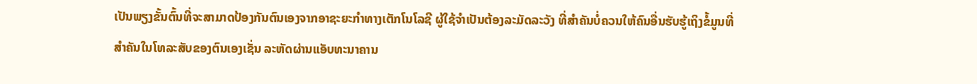ເປັນພຽງຂັ້ນຕົ້ນທີ່ຈະສາມາດປ້ອງກັນຕົນເອງຈາກອາຊະຍະກຳທາງເຕັກໂນໂລຊີ ຜູ້ໃຊ້ຈຳເປັນຕ້ອງລະມັດລະວັງ ທີ່ສຳຄັນບໍ່ຄວນໃຫ້ຄົນອື່ນຮັບຮູ້ເຖິງຂໍ້ມູນທີ່ສຳຄັນໃນໂທລະສັບຂອງຕົນເອງເຊັ່ນ ລະຫັດຜ່ານແອັບທະນາຄານ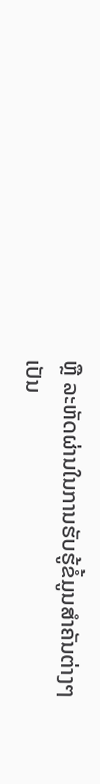ຫຼື ລະຫັດຜ່ານໃນການຮັບຮູ້ຂໍ້ມູນສຳຄັນຕ່າງໆ ເປັນ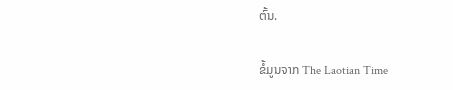ຕົ້ນ.

ຂໍ້ມູນຈາກ The Laotian Time